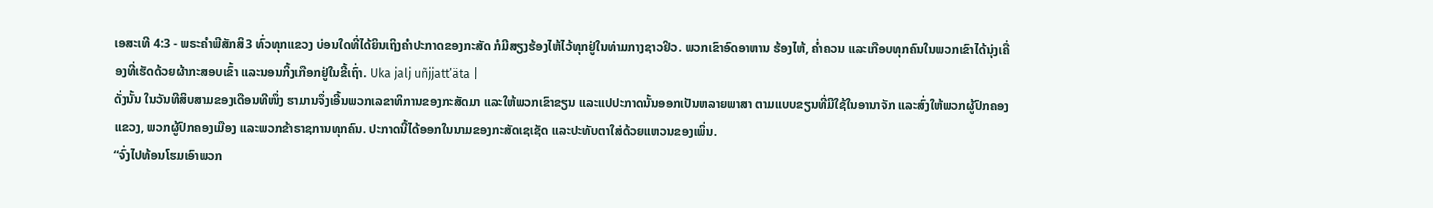ເອສະເທີ 4:3 - ພຣະຄຳພີສັກສິ3 ທົ່ວທຸກແຂວງ ບ່ອນໃດທີ່ໄດ້ຍິນເຖິງຄຳປະກາດຂອງກະສັດ ກໍມີສຽງຮ້ອງໄຫ້ໄວ້ທຸກຢູ່ໃນທ່າມກາງຊາວຢິວ. ພວກເຂົາອົດອາຫານ ຮ້ອງໄຫ້, ຄໍ່າຄວນ ແລະເກືອບທຸກຄົນໃນພວກເຂົາໄດ້ນຸ່ງເຄື່ອງທີ່ເຮັດດ້ວຍຜ້າກະສອບເຂົ້າ ແລະນອນກິ້ງເກືອກຢູ່ໃນຂີ້ເຖົ່າ. Uka jalj uñjjattʼäta |
ດັ່ງນັ້ນ ໃນວັນທີສິບສາມຂອງເດືອນທີໜຶ່ງ ຮາມານຈຶ່ງເອີ້ນພວກເລຂາທິການຂອງກະສັດມາ ແລະໃຫ້ພວກເຂົາຂຽນ ແລະແປປະກາດນັ້ນອອກເປັນຫລາຍພາສາ ຕາມແບບຂຽນທີ່ມີໃຊ້ໃນອານາຈັກ ແລະສົ່ງໃຫ້ພວກຜູ້ປົກຄອງແຂວງ, ພວກຜູ້ປົກຄອງເມືອງ ແລະພວກຂ້າຣາຊການທຸກຄົນ. ປະກາດນີ້ໄດ້ອອກໃນນາມຂອງກະສັດເຊເຊັດ ແລະປະທັບຕາໃສ່ດ້ວຍແຫວນຂອງເພິ່ນ.
“ຈົ່ງໄປທ້ອນໂຮມເອົາພວກ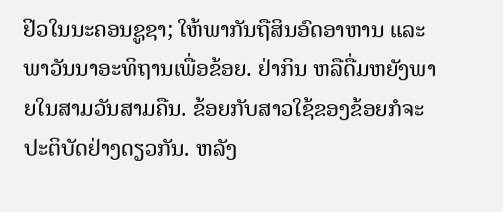ຢິວໃນນະຄອນຊູຊາ; ໃຫ້ພາກັນຖືສິນອົດອາຫານ ແລະພາວັນນາອະທິຖານເພື່ອຂ້ອຍ. ຢ່າກິນ ຫລືດື່ມຫຍັງພາຍໃນສາມວັນສາມຄືນ. ຂ້ອຍກັບສາວໃຊ້ຂອງຂ້ອຍກໍຈະປະຕິບັດຢ່າງດຽວກັນ. ຫລັງ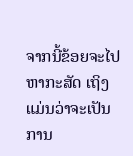ຈາກນີ້ຂ້ອຍຈະໄປຫາກະສັດ ເຖິງແມ່ນວ່າຈະເປັນການ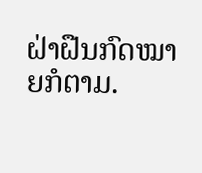ຝ່າຝືນກົດໝາຍກໍຕາມ.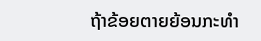ຖ້າຂ້ອຍຕາຍຍ້ອນກະທຳ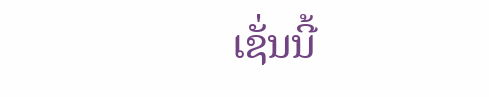ເຊັ່ນນີ້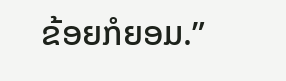ຂ້ອຍກໍຍອມ.”